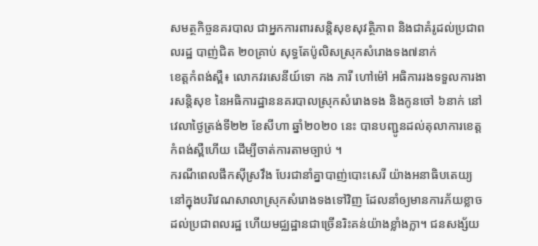សមត្ថកិច្ចនគរបាល ជាអ្នកការពារសន្តិសុខសុវត្ថិភាព និងជាគំរូដល់ប្រជាពលរដ្ឋ បាញ់ជិត ២០គ្រាប់ សុទ្ធតែប៉ូលិសស្រុកសំរោងទង៧នាក់
ខេត្តកំពង់ស្ពឺ៖ លោកវរសេនីយ៍ទោ កង ភារី ហៅម៉ៅ អធិការរងទទួលការងារសន្តិសុខ នៃអធិការដ្ឋាននគរបាលស្រុកសំរោងទង និងកូនចៅ ៦នាក់ នៅវេលាថ្ងៃត្រង់ទី២២ ខែសីហា ឆ្នាំ២០២០ នេះ បានបញ្ជូនដល់តុលាការខេត្តកំពង់ស្ពឺហេីយ ដេីម្បីចាត់ការតាមច្បាប់ ។
ករណីពេលផឹកស៊ីស្រវឹង បែរជានាំគ្នាបាញ់បោះសេរី យ៉ាងអនាធិបតេយ្យ នៅក្នុងបរិវេណសាលាស្រុកសំរោងទងទៅវិញ ដែលនាំឲ្យមានការភ័យខ្លាចដល់ប្រជាពលរដ្ឋ ហើយមជ្ឈដ្ឋានជាច្រើនរិះគន់យ៉ាងខ្លាំងក្លា។ ជនសង្ស័យ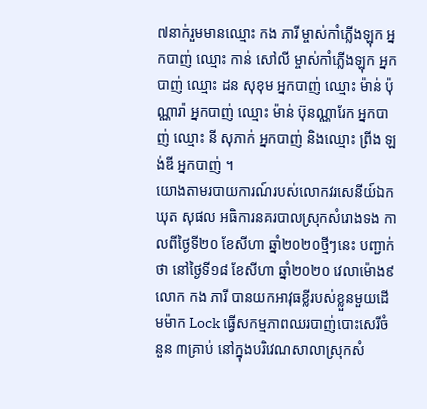៧នាក់រួមមានឈ្មោះ កង ភារី ម្ចាស់កាំភ្លើងឡុក អ្នកបាញ់ ឈ្មោះ កាន់ សៅលី ម្ចាស់កាំភ្លើងឡុក អ្នកបាញ់ ឈ្មោះ ដន សុខុម អ្នកបាញ់ ឈ្មោះ ម៉ាន់ ប៉ុណ្ណារ៉ា អ្នកបាញ់ ឈ្មោះ ម៉ាន់ ប៊ុនណ្ណារែក អ្នកបាញ់ ឈ្មោះ នី សុភាក់ អ្នកបាញ់ និងឈ្មោះ ព្រីង ឡង់ឌី អ្នកបាញ់ ។
យោងតាមរបាយការណ៍របស់លោកវរសេនីយ៍ឯក ឃុត សុផល អធិការនគរបាលស្រុកសំរោងទង កាលពីថ្ងៃទី២០ ខែសីហា ឆ្នាំ២០២០ថ្មីៗនេះ បញ្ជាក់ថា នៅថ្ងៃទី១៨ ខែសីហា ឆ្នាំ២០២០ វេលាម៉ោង៩ លោក កង ភារី បានយកអាវុធខ្លីរបស់ខ្លួនមួយដើមម៉ាក Lock ធ្វើសកម្មភាពឈរបាញ់បោះសេរីចំនួន ៣គ្រាប់ នៅក្នុងបរិវេណសាលាស្រុកសំ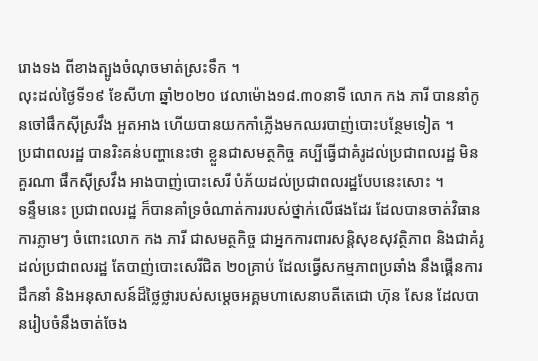រោងទង ពីខាងត្បូងចំណុចមាត់ស្រះទឹក ។
លុះដល់ថ្ងៃទី១៩ ខែសីហា ឆ្នាំ២០២០ វេលាម៉ោង១៨.៣០នាទី លោក កង ភារី បាននាំកូនចៅផឹកស៊ីស្រវឹង អួតអាង ហើយបានយកកាំភ្លើងមកឈរបាញ់បោះបន្ថែមទៀត ។
ប្រជាពលរដ្ឋ បានរិះគន់បញ្ហានេះថា ខ្លួនជាសមត្ថកិច្ច គប្បីធ្វើជាគំរូដល់ប្រជាពលរដ្ឋ មិនគួរណា ផឹកស៊ីស្រវឹង អាងបាញ់បោះសេរី បំភ័យដល់ប្រជាពលរដ្ឋបែបនេះសោះ ។
ទន្ទឹមនេះ ប្រជាពលរដ្ឋ ក៏បានគាំទ្រចំណាត់ការរបស់ថ្នាក់លើផងដែរ ដែលបានចាត់វិធានការភ្លាមៗ ចំពោះលោក កង ភារី ជាសមត្ថកិច្ច ជាអ្នកការពារសន្តិសុខសុវត្ថិភាព និងជាគំរូដល់ប្រជាពលរដ្ឋ តែបាញ់បោះសេរីជិត ២០គ្រាប់ ដែលធ្វើសកម្មភាពប្រឆាំង នឹងផ្គើនការដឹកនាំ និងអនុសាសន៍ដ៏ថ្លៃថ្លារបស់សម្តេចអគ្គមហាសេនាបតីតេជោ ហ៊ុន សែន ដែលបានរៀបចំនឹងចាត់ចែង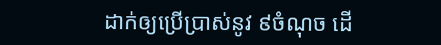ដាក់ឲ្យប្រើប្រាស់នូវ ៩ចំណុច ដើ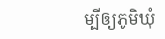ម្បីឲ្យភូមិឃុំ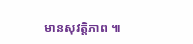មានសុវត្តិភាព ៕